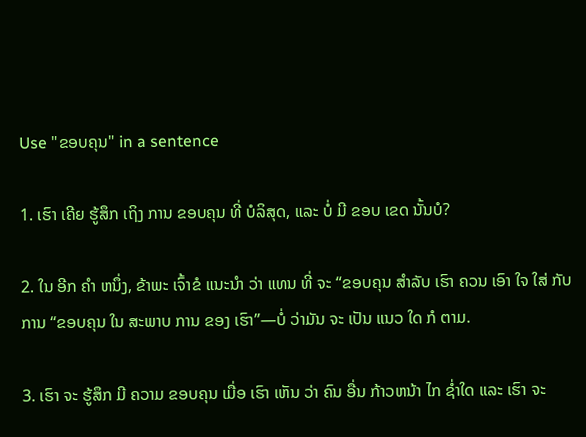Use "ຂອບຄຸນ" in a sentence

1. ເຮົາ ເຄີຍ ຮູ້ສຶກ ເຖິງ ການ ຂອບຄຸນ ທີ່ ບໍລິສຸດ, ແລະ ບໍ່ ມີ ຂອບ ເຂດ ນັ້ນບໍ?

2. ໃນ ອີກ ຄໍາ ຫນຶ່ງ, ຂ້າພະ ເຈົ້າຂໍ ແນະນໍາ ວ່າ ແທນ ທີ່ ຈະ “ຂອບຄຸນ ສໍາລັບ ເຮົາ ຄວນ ເອົາ ໃຈ ໃສ່ ກັບ ການ “ຂອບຄຸນ ໃນ ສະພາບ ການ ຂອງ ເຮົາ”—ບໍ່ ວ່າມັນ ຈະ ເປັນ ແນວ ໃດ ກໍ ຕາມ.

3. ເຮົາ ຈະ ຮູ້ສຶກ ມີ ຄວາມ ຂອບຄຸນ ເມື່ອ ເຮົາ ເຫັນ ວ່າ ຄົນ ອື່ນ ກ້າວຫນ້າ ໄກ ຊ່ຳໃດ ແລະ ເຮົາ ຈະ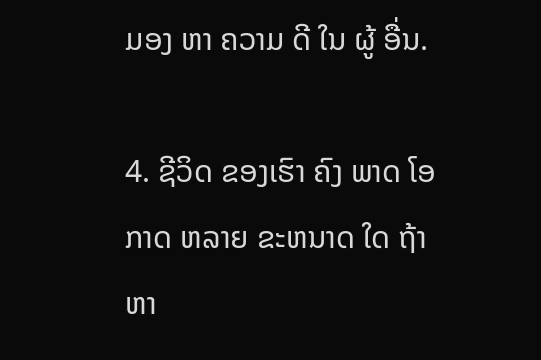ມອງ ຫາ ຄວາມ ດີ ໃນ ຜູ້ ອື່ນ.

4. ຊີວິດ ຂອງເຮົາ ຄົງ ພາດ ໂອກາດ ຫລາຍ ຂະຫນາດ ໃດ ຖ້າ ຫາ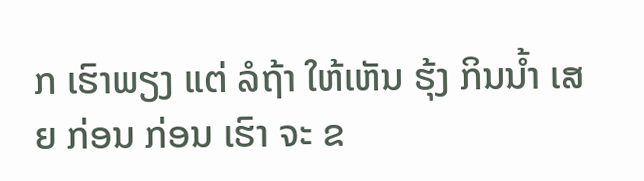ກ ເຮົາພຽງ ແຕ່ ລໍຖ້າ ໃຫ້ເຫັນ ຮຸ້ງ ກິນນ້ຳ ເສຍ ກ່ອນ ກ່ອນ ເຮົາ ຈະ ຂ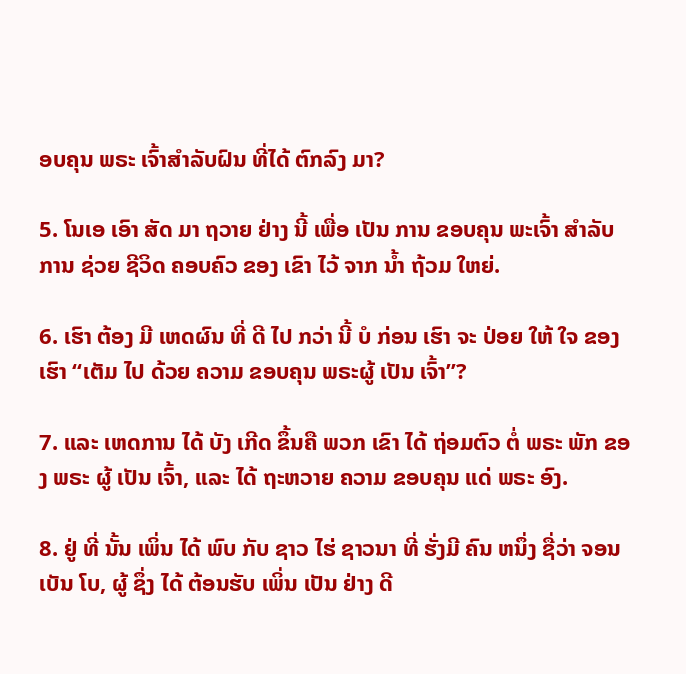ອບຄຸນ ພຣະ ເຈົ້າສໍາລັບຝົນ ທີ່ໄດ້ ຕົກລົງ ມາ?

5. ໂນເອ ເອົາ ສັດ ມາ ຖວາຍ ຢ່າງ ນີ້ ເພື່ອ ເປັນ ການ ຂອບຄຸນ ພະເຈົ້າ ສໍາລັບ ການ ຊ່ວຍ ຊີວິດ ຄອບຄົວ ຂອງ ເຂົາ ໄວ້ ຈາກ ນໍ້າ ຖ້ວມ ໃຫຍ່.

6. ເຮົາ ຕ້ອງ ມີ ເຫດຜົນ ທີ່ ດີ ໄປ ກວ່າ ນີ້ ບໍ ກ່ອນ ເຮົາ ຈະ ປ່ອຍ ໃຫ້ ໃຈ ຂອງ ເຮົາ “ເຕັມ ໄປ ດ້ວຍ ຄວາມ ຂອບຄຸນ ພຣະຜູ້ ເປັນ ເຈົ້າ”?

7. ແລະ ເຫດການ ໄດ້ ບັງ ເກີດ ຂຶ້ນຄື ພວກ ເຂົາ ໄດ້ ຖ່ອມຕົວ ຕໍ່ ພຣະ ພັກ ຂອງ ພຣະ ຜູ້ ເປັນ ເຈົ້າ, ແລະ ໄດ້ ຖະຫວາຍ ຄວາມ ຂອບຄຸນ ແດ່ ພຣະ ອົງ.

8. ຢູ່ ທີ່ ນັ້ນ ເພິ່ນ ໄດ້ ພົບ ກັບ ຊາວ ໄຮ່ ຊາວນາ ທີ່ ຮັ່ງມີ ຄົນ ຫນຶ່ງ ຊື່ວ່າ ຈອນ ເບັນ ໂບ, ຜູ້ ຊຶ່ງ ໄດ້ ຕ້ອນຮັບ ເພິ່ນ ເປັນ ຢ່າງ ດີ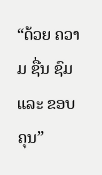“ດ້ວຍ ຄວາມ ຊື່ນ ຊົມ ແລະ ຂອບຄຸນ”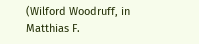(Wilford Woodruff, in Matthias F.